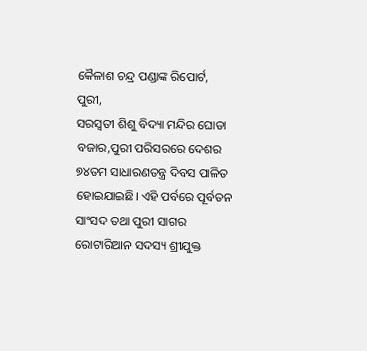କୈଳାଶ ଚନ୍ଦ୍ର ପଣ୍ଡାଙ୍କ ରିପୋର୍ଟ, ପୁରୀ,
ସରସ୍ବତୀ ଶିଶୁ ବିଦ୍ୟା ମନ୍ଦିର ଘୋଡା ବଜାର,ପୁରୀ ପରିସରରେ ଦେଶର ୭୪ତମ ସାଧାରଣତନ୍ତ୍ର ଦିବସ ପାଳିତ ହୋଇଯାଇଛି। ଏହି ପର୍ବରେ ପୂର୍ବତନ ସାଂସଦ ତଥା ପୁରୀ ସାଗର ରୋଟାରିଆନ ସଦସ୍ୟ ଶ୍ରୀଯୁକ୍ତ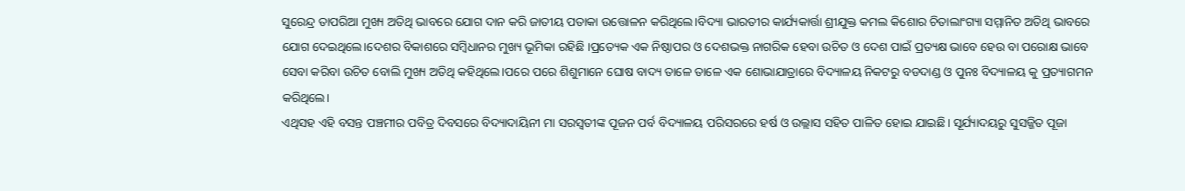ସୁରେନ୍ଦ୍ର ତାପରିଆ ମୁଖ୍ୟ ଅତିଥି ଭାବରେ ଯୋଗ ଦାନ କରି ଜାତୀୟ ପତାକା ଉତ୍ତୋଳନ କରିଥିଲେ।ବିଦ୍ୟା ଭାରତୀର କାର୍ଯ୍ୟକାର୍ତ୍ତା ଶ୍ରୀଯୁକ୍ତ କମଲ କିଶୋର ଚିତାଲାଂଗ୍ୟା ସମ୍ମାନିତ ଅତିଥି ଭାବରେ ଯୋଗ ଦେଇଥିଲେ।ଦେଶର ବିକାଶରେ ସମ୍ବିଧାନର ମୁଖ୍ୟ ଭୂମିକା ରହିଛି ।ପ୍ରତ୍ୟେକ ଏକ ନିଷ୍ଠାପର ଓ ଦେଶଭକ୍ତ ନାଗରିକ ହେବା ଉଚିତ ଓ ଦେଶ ପାଇଁ ପ୍ରତ୍ୟକ୍ଷ ଭାବେ ହେଉ ବା ପରୋକ୍ଷ ଭାବେ ସେବା କରିବା ଉଚିତ ବୋଲି ମୁଖ୍ୟ ଅତିଥି କହିଥିଲେ।ପରେ ପରେ ଶିଶୁମାନେ ଘୋଷ ବାଦ୍ୟ ତାଳେ ତାଳେ ଏକ ଶୋଭାଯାତ୍ରାରେ ବିଦ୍ୟାଳୟ ନିକଟରୁ ବଡଦାଣ୍ଡ ଓ ପୁନଃ ବିଦ୍ୟାଳୟ କୁ ପ୍ରତ୍ୟାଗମନ କରିଥିଲେ।
ଏଥିସହ ଏହି ବସନ୍ତ ପଞ୍ଚମୀର ପବିତ୍ର ଦିବସରେ ବିଦ୍ୟାଦାୟିନୀ ମା ସରସ୍ଵତୀଙ୍କ ପୂଜନ ପର୍ବ ବିଦ୍ୟାଳୟ ପରିସରରେ ହର୍ଷ ଓ ଉଲ୍ଲାସ ସହିତ ପାଳିତ ହୋଇ ଯାଇଛି। ସୂର୍ଯ୍ୟାଦୟରୁ ସୁସଜ୍ଜିତ ପୂଜା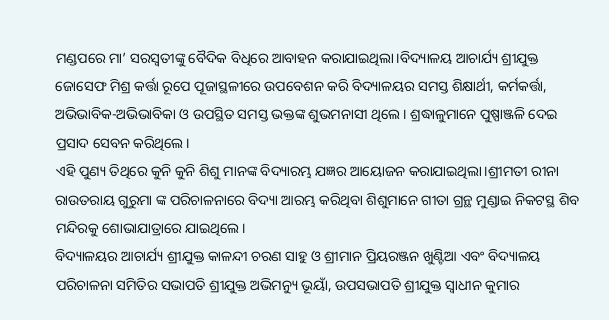ମଣ୍ଡପରେ ମା’ ସରସ୍ଵତୀଙ୍କୁ ବୈଦିକ ବିଧିରେ ଆବାହନ କରାଯାଇଥିଲା।ବିଦ୍ୟାଳୟ ଆଚାର୍ଯ୍ୟ ଶ୍ରୀଯୁକ୍ତ ଜୋସେଫ ମିଶ୍ର କର୍ତ୍ତା ରୂପେ ପୂଜାସ୍ଥଳୀରେ ଉପବେଶନ କରି ବିଦ୍ୟାଳୟର ସମସ୍ତ ଶିକ୍ଷାର୍ଥୀ, କର୍ମକର୍ତ୍ତା, ଅଭିଭାବିକ-ଅଭିଭାବିକା ଓ ଉପସ୍ଥିତ ସମସ୍ତ ଭକ୍ତଙ୍କ ଶୁଭମନାସୀ ଥିଲେ। ଶ୍ରଦ୍ଧାଳୁମାନେ ପୁଷ୍ପାଞ୍ଜଳି ଦେଇ ପ୍ରସାଦ ସେବନ କରିଥିଲେ।
ଏହି ପୁଣ୍ୟ ତିଥିରେ କୁନି କୁନି ଶିଶୁ ମାନଙ୍କ ବିଦ୍ୟାରମ୍ଭ ଯଜ୍ଞର ଆୟୋଜନ କରାଯାଇଥିଲା।ଶ୍ରୀମତୀ ରୀନା ରାଉତରାୟ ଗୁରୁମା ଙ୍କ ପରିଚାଳନାରେ ବିଦ୍ୟା ଆରମ୍ଭ କରିଥିବା ଶିଶୁମାନେ ଗୀତା ଗ୍ରନ୍ଥ ମୁଣ୍ଡାଇ ନିକଟସ୍ଥ ଶିବ ମନ୍ଦିରକୁ ଶୋଭାଯାତ୍ରାରେ ଯାଇଥିଲେ।
ବିଦ୍ୟାଳୟର ଆଚାର୍ଯ୍ୟ ଶ୍ରୀଯୁକ୍ତ କାଳନ୍ଦୀ ଚରଣ ସାହୁ ଓ ଶ୍ରୀମାନ ପ୍ରିୟରଞ୍ଜନ ଖୁଣ୍ଟିଆ ଏବଂ ବିଦ୍ୟାଳୟ ପରିଚାଳନା ସମିତିର ସଭାପତି ଶ୍ରୀଯୁକ୍ତ ଅଭିମନ୍ୟୁ ଭୂୟାଁ, ଉପସଭାପତି ଶ୍ରୀଯୁକ୍ତ ସ୍ୱାଧୀନ କୁମାର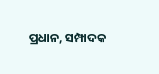ପ୍ରଧାନ, ସମ୍ପାଦକ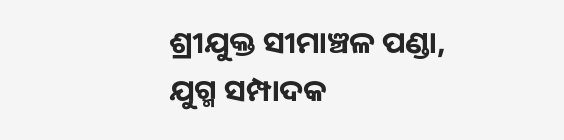ଶ୍ରୀଯୁକ୍ତ ସୀମାଞ୍ଚଳ ପଣ୍ଡା, ଯୁଗ୍ମ ସମ୍ପାଦକ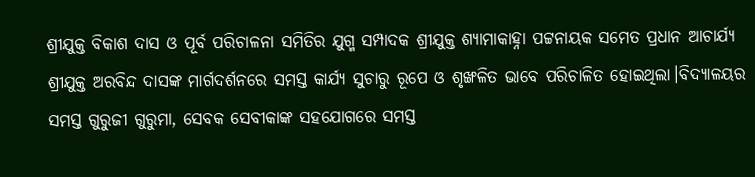ଶ୍ରୀଯୁକ୍ତ ବିକାଶ ଦାସ ଓ ପୂର୍ବ ପରିଚାଳନା ସମିତିର ଯୁଗ୍ମ ସମ୍ପାଦକ ଶ୍ରୀଯୁକ୍ତ ଶ୍ୟାମାକାହ୍ନା ପଟ୍ଟନାୟକ ସମେତ ପ୍ରଧାନ ଆଚାର୍ଯ୍ୟ ଶ୍ରୀଯୁକ୍ତ ଅରବିନ୍ଦ ଦାସଙ୍କ ମାର୍ଗଦର୍ଶନରେ ସମସ୍ତ କାର୍ଯ୍ୟ ସୁଚାରୁ ରୂପେ ଓ ଶୃଙ୍ଖଳିତ ଭାବେ ପରିଚାଳିତ ହୋଇଥିଲା।ବିଦ୍ୟାଳୟର ସମସ୍ତ ଗୁରୁଜୀ ଗୁରୁମା, ସେବକ ସେବୀକାଙ୍କ ସହଯୋଗରେ ସମସ୍ତ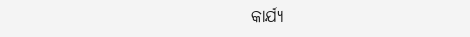କାର୍ଯ୍ୟ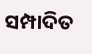ସମ୍ପାଦିତ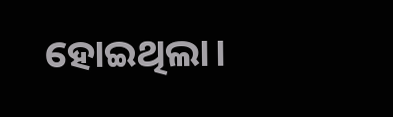ହୋଇଥିଲା।